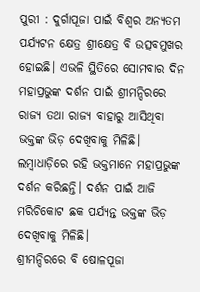ପୁରୀ : ଦୁର୍ଗାପୂଜା ପାଇଁ ବିଶ୍ବର ଅନ୍ୟତମ ପର୍ଯ୍ୟଟନ କ୍ଷେତ୍ର ଶ୍ରୀକ୍ଷେତ୍ର ବି ଉତ୍ସବମୁଖର ହୋଇଛି। ଏଭଳି ସ୍ଥିତିରେ ସୋମବାର ଦିନ ମହାପ୍ରଭୁଙ୍କ ଦର୍ଶନ ପାଇଁ ଶ୍ରୀମନ୍ଦିରରେ ରାଜ୍ୟ ତଥା ରାଜ୍ୟ ବାହାରୁ ଆସିଥିବା ଭକ୍ତଙ୍କ ଭିଡ଼ ଦେଖିବାକୁ ମିଳିଛି। ଲମ୍ବାଧାଡ଼ିରେ ରହି ଭକ୍ତମାନେ ମହାପ୍ରଭୁଙ୍କ ଦର୍ଶନ କରିଛନ୍ତି। ଦର୍ଶନ ପାଇଁ ଆଜି ମରିଚିକୋଟ ଛକ ପର୍ଯ୍ୟନ୍ତ ଭକ୍ତଙ୍କ ଭିଡ଼ ଦେଖିବାକୁ ମିଳିଛି।
ଶ୍ରୀମନ୍ଦିରରେ ବି ଷୋଳପୂଜା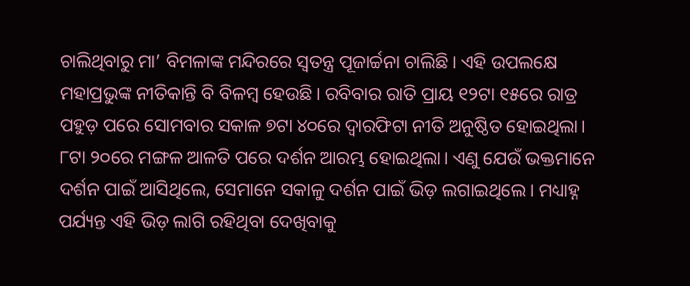ଚାଲିଥିବାରୁ ମା’ ବିମଳାଙ୍କ ମନ୍ଦିରରେ ସ୍ବତନ୍ତ୍ର ପୂଜାର୍ଚ୍ଚନା ଚାଲିଛି। ଏହି ଉପଲକ୍ଷେ ମହାପ୍ରଭୁଙ୍କ ନୀତିକାନ୍ତି ବି ବିଳମ୍ବ ହେଉଛି। ରବିବାର ରାତି ପ୍ରାୟ ୧୨ଟା ୧୫ରେ ରାତ୍ର ପହୁଡ଼ ପରେ ସୋମବାର ସକାଳ ୭ଟା ୪୦ରେ ଦ୍ବାରଫିଟା ନୀତି ଅନୁଷ୍ଠିତ ହୋଇଥିଲା। ୮ଟା ୨୦ରେ ମଙ୍ଗଳ ଆଳତି ପରେ ଦର୍ଶନ ଆରମ୍ଭ ହୋଇଥିଲା। ଏଣୁ ଯେଉଁ ଭକ୍ତମାନେ ଦର୍ଶନ ପାଇଁ ଆସିଥିଲେ, ସେମାନେ ସକାଳୁ ଦର୍ଶନ ପାଇଁ ଭିଡ଼ ଲଗାଇଥିଲେ। ମଧ୍ୟାହ୍ନ ପର୍ଯ୍ୟନ୍ତ ଏହି ଭିଡ଼ ଲାଗି ରହିଥିବା ଦେଖିବାକୁ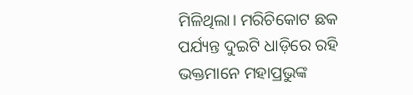ମିଳିଥିଲା। ମରିଚିକୋଟ ଛକ ପର୍ଯ୍ୟନ୍ତ ଦୁଇଟି ଧାଡ଼ିରେ ରହି ଭକ୍ତମାନେ ମହାପ୍ରଭୁଙ୍କ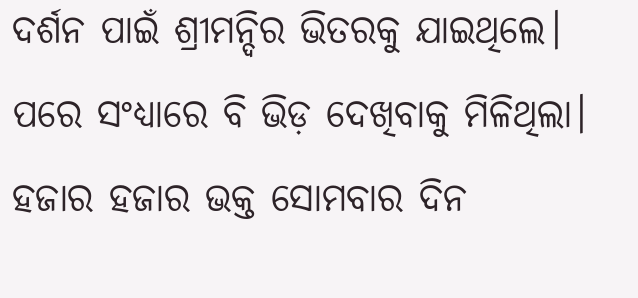ଦର୍ଶନ ପାଇଁ ଶ୍ରୀମନ୍ଦିର ଭିତରକୁ ଯାଇଥିଲେ। ପରେ ସଂଧ୍ୟାରେ ବି ଭିଡ଼ ଦେଖିବାକୁ ମିଳିଥିଲା। ହଜାର ହଜାର ଭକ୍ତ ସୋମବାର ଦିନ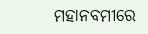ମହାନବମୀରେ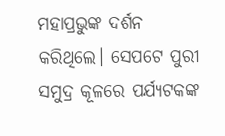ମହାପ୍ରଭୁଙ୍କ ଦର୍ଶନ କରିଥିଲେ। ସେପଟେ ପୁରୀ ସମୁଦ୍ର କୂଳରେ ପର୍ଯ୍ୟଟକଙ୍କ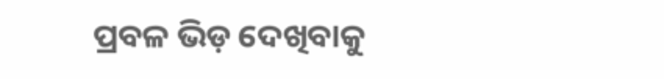ପ୍ରବଳ ଭିଡ଼ ଦେଖିବାକୁ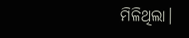ମିଳିଥିଲା।